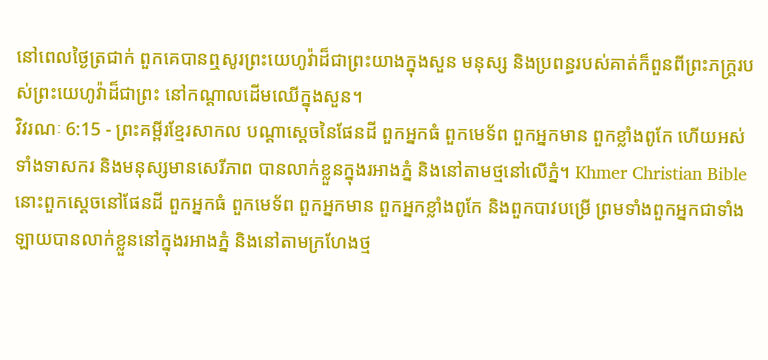នៅពេលថ្ងៃត្រជាក់ ពួកគេបានឮសូរព្រះយេហូវ៉ាដ៏ជាព្រះយាងក្នុងសួន មនុស្ស និងប្រពន្ធរបស់គាត់ក៏ពួនពីព្រះភក្ត្ររបស់ព្រះយេហូវ៉ាដ៏ជាព្រះ នៅកណ្ដាលដើមឈើក្នុងសួន។
វិវរណៈ 6:15 - ព្រះគម្ពីរខ្មែរសាកល បណ្ដាស្ដេចនៃផែនដី ពួកអ្នកធំ ពួកមេទ័ព ពួកអ្នកមាន ពួកខ្លាំងពូកែ ហើយអស់ទាំងទាសករ និងមនុស្សមានសេរីភាព បានលាក់ខ្លួនក្នុងរអាងភ្នំ និងនៅតាមថ្មនៅលើភ្នំ។ Khmer Christian Bible នោះពួកស្ដេចនៅផែនដី ពួកអ្នកធំ ពួកមេទ័ព ពួកអ្នកមាន ពួកអ្នកខ្លាំងពូកែ និងពួកបាវបម្រើ ព្រមទាំងពួកអ្នកជាទាំងឡាយបានលាក់ខ្លួននៅក្នុងរអាងភ្នំ និងនៅតាមក្រហែងថ្ម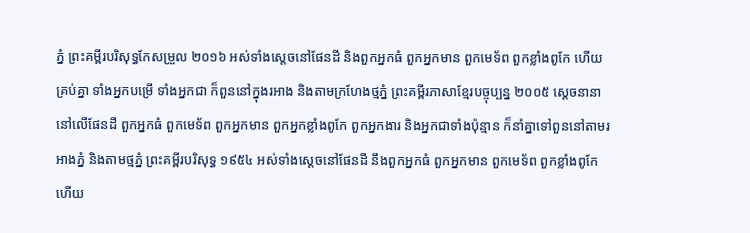ភ្នំ ព្រះគម្ពីរបរិសុទ្ធកែសម្រួល ២០១៦ អស់ទាំងស្តេចនៅផែនដី និងពួកអ្នកធំ ពួកអ្នកមាន ពួកមេទ័ព ពួកខ្លាំងពូកែ ហើយគ្រប់គ្នា ទាំងអ្នកបម្រើ ទាំងអ្នកជា ក៏ពួននៅក្នុងរអាង និងតាមក្រហែងថ្មភ្នំ ព្រះគម្ពីរភាសាខ្មែរបច្ចុប្បន្ន ២០០៥ ស្ដេចនានានៅលើផែនដី ពួកអ្នកធំ ពួកមេទ័ព ពួកអ្នកមាន ពួកអ្នកខ្លាំងពូកែ ពួកអ្នកងារ និងអ្នកជាទាំងប៉ុន្មាន ក៏នាំគ្នាទៅពួននៅតាមរអាងភ្នំ និងតាមថ្មភ្នំ ព្រះគម្ពីរបរិសុទ្ធ ១៩៥៤ អស់ទាំងស្តេចនៅផែនដី នឹងពួកអ្នកធំ ពួកអ្នកមាន ពួកមេទ័ព ពួកខ្លាំងពូកែ ហើយ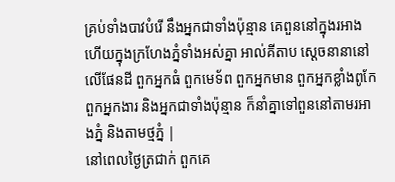គ្រប់ទាំងបាវបំរើ នឹងអ្នកជាទាំងប៉ុន្មាន គេពួននៅក្នុងរអាង ហើយក្នុងក្រហែងភ្នំទាំងអស់គ្នា អាល់គីតាប ស្ដេចនានានៅលើផែនដី ពួកអ្នកធំ ពួកមេទ័ព ពួកអ្នកមាន ពួកអ្នកខ្លាំងពូកែ ពួកអ្នកងារ និងអ្នកជាទាំងប៉ុន្មាន ក៏នាំគ្នាទៅពួននៅតាមរអាងភ្នំ និងតាមថ្មភ្នំ |
នៅពេលថ្ងៃត្រជាក់ ពួកគេ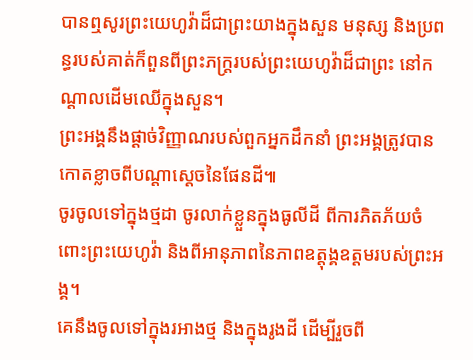បានឮសូរព្រះយេហូវ៉ាដ៏ជាព្រះយាងក្នុងសួន មនុស្ស និងប្រពន្ធរបស់គាត់ក៏ពួនពីព្រះភក្ត្ររបស់ព្រះយេហូវ៉ាដ៏ជាព្រះ នៅកណ្ដាលដើមឈើក្នុងសួន។
ព្រះអង្គនឹងផ្ដាច់វិញ្ញាណរបស់ពួកអ្នកដឹកនាំ ព្រះអង្គត្រូវបានកោតខ្លាចពីបណ្ដាស្ដេចនៃផែនដី៕
ចូរចូលទៅក្នុងថ្មដា ចូរលាក់ខ្លួនក្នុងធូលីដី ពីការភិតភ័យចំពោះព្រះយេហូវ៉ា និងពីអានុភាពនៃភាពឧត្ដុង្គឧត្ដមរបស់ព្រះអង្គ។
គេនឹងចូលទៅក្នុងរអាងថ្ម និងក្នុងរូងដី ដើម្បីរួចពី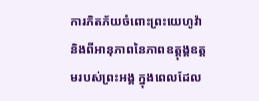ការភិតភ័យចំពោះព្រះយេហូវ៉ា និងពីអានុភាពនៃភាពឧត្ដុង្គឧត្ដមរបស់ព្រះអង្គ ក្នុងពេលដែល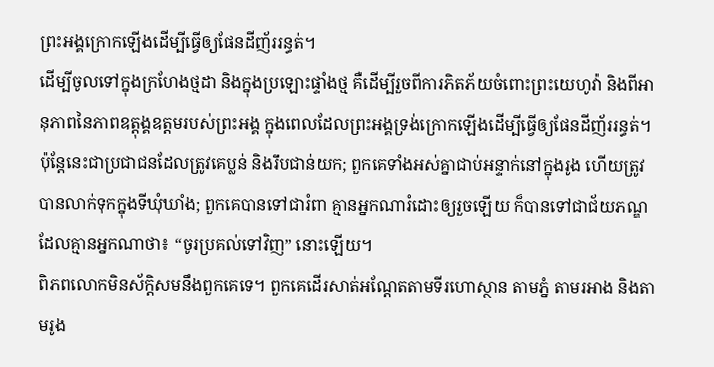ព្រះអង្គក្រោកឡើងដើម្បីធ្វើឲ្យផែនដីញ័ររន្ធត់។
ដើម្បីចូលទៅក្នុងក្រហែងថ្មដា និងក្នុងប្រឡោះផ្ទាំងថ្ម គឺដើម្បីរួចពីការភិតភ័យចំពោះព្រះយេហូវ៉ា និងពីអានុភាពនៃភាពឧត្ដុង្គឧត្ដមរបស់ព្រះអង្គ ក្នុងពេលដែលព្រះអង្គទ្រង់ក្រោកឡើងដើម្បីធ្វើឲ្យផែនដីញ័ររន្ធត់។
ប៉ុន្តែនេះជាប្រជាជនដែលត្រូវគេប្លន់ និងរឹបជាន់យក; ពួកគេទាំងអស់គ្នាជាប់អន្ទាក់នៅក្នុងរូង ហើយត្រូវបានលាក់ទុកក្នុងទីឃុំឃាំង; ពួកគេបានទៅជារំពា គ្មានអ្នកណារំដោះឲ្យរួចឡើយ ក៏បានទៅជាជ័យភណ្ឌដែលគ្មានអ្នកណាថា៖ “ចូរប្រគល់ទៅវិញ” នោះឡើយ។
ពិភពលោកមិនស័ក្ដិសមនឹងពួកគេទេ។ ពួកគេដើរសាត់អណ្ដែតតាមទីរហោស្ថាន តាមភ្នំ តាមរអាង និងតាមរូង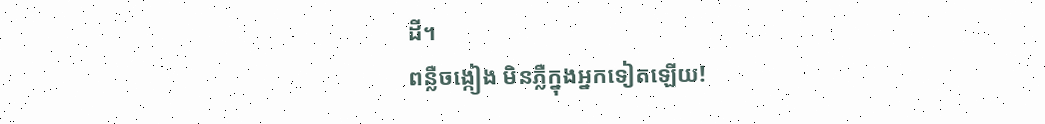ដី។
ពន្លឺចង្កៀង មិនភ្លឺក្នុងអ្នកទៀតឡើយ!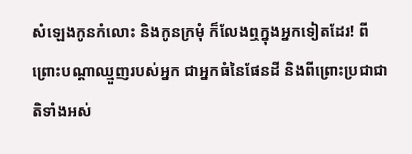សំឡេងកូនកំលោះ និងកូនក្រមុំ ក៏លែងឮក្នុងអ្នកទៀតដែរ! ពីព្រោះបណ្ដាឈ្មួញរបស់អ្នក ជាអ្នកធំនៃផែនដី និងពីព្រោះប្រជាជាតិទាំងអស់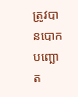ត្រូវបានបោកបញ្ឆោត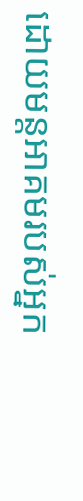ដោយមន្តអាគមរបស់អ្នក